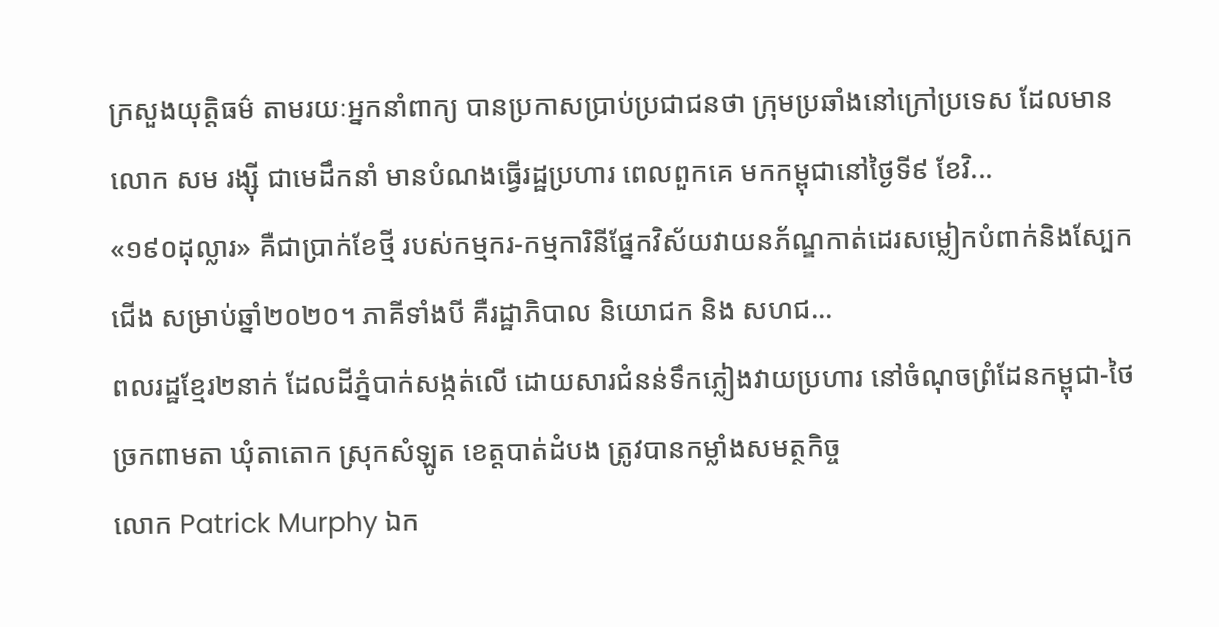ក្រសួងយុត្តិធម៌ តាមរយៈអ្នកនាំពាក្យ បានប្រកាសប្រាប់ប្រជាជនថា ក្រុមប្រឆាំងនៅក្រៅប្រទេស ដែលមានលោក សម រង្ស៊ី ជាមេដឹកនាំ មានបំណងធ្វើរដ្ឋប្រហារ ពេលពួកគេ មកកម្ពុជានៅថ្ងៃទី៩ ខែវិ...
«១៩០ដុល្លារ» គឺជាប្រាក់ខែថ្មី របស់កម្មករ-កម្មការិនីផ្នែកវិស័យវាយនភ័ណ្ឌកាត់ដេរសម្លៀកបំពាក់និងស្បែកជើង សម្រាប់ឆ្នាំ២០២០។ ភាគីទាំងបី គឺរដ្ឋាភិបាល និយោជក និង សហជ...
ពលរដ្ឋខ្មែរ២នាក់ ដែលដីភ្នំបាក់សង្កត់លើ ដោយសារជំនន់ទឹកភ្លៀងវាយប្រហារ នៅចំណុចព្រំដែនកម្ពុជា-ថៃ ច្រកពាមតា ឃុំតាតោក ស្រុកសំឡូត ខេត្តបាត់ដំបង ត្រូវបានកម្លាំងសមត្ថកិច្ច
លោក Patrick Murphy ឯក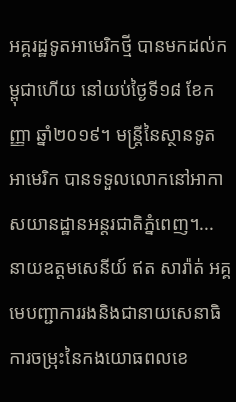អគ្គរដ្ឋទូតអាមេរិកថ្មី បានមកដល់កម្ពុជាហើយ នៅយប់ថ្ងៃទី១៨ ខែកញ្ញា ឆ្នាំ២០១៩។ មន្រ្តីនៃស្ថានទូតអាមេរិក បានទទួលលោកនៅអាកាសយានដ្ឋានអន្តរជាតិភ្នំពេញ។...
នាយឧត្តមសេនីយ៍ ឥត សារ៉ាត់ អគ្គមេបញ្ជាការរងនិងជានាយសេនាធិការចម្រុះនៃកងយោធពលខេ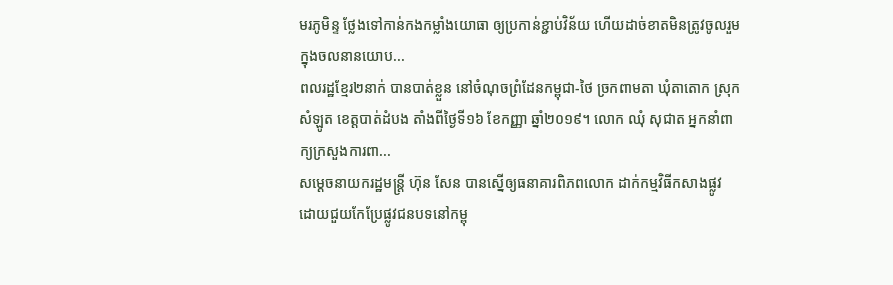មរភូមិន្ទ ថ្លែងទៅកាន់កងកម្លាំងយោធា ឲ្យប្រកាន់ខ្ជាប់វិន័យ ហើយដាច់ខាតមិនត្រូវចូលរួមក្នុងចលនានយោប...
ពលរដ្ឋខ្មែរ២នាក់ បានបាត់ខ្លួន នៅចំណុចព្រំដែនកម្ពុជា-ថៃ ច្រកពាមតា ឃុំតាតោក ស្រុកសំឡូត ខេត្តបាត់ដំបង តាំងពីថ្ងៃទី១៦ ខែកញ្ញា ឆ្នាំ២០១៩។ លោក ឈុំ សុជាត អ្នកនាំពាក្យក្រសួងការពា...
សម្តេចនាយករដ្ឋមន្រ្តី ហ៊ុន សែន បានស្នើឲ្យធនាគារពិភពលោក ដាក់កម្មវិធីកសាងផ្លូវ ដោយជួយកែប្រែផ្លូវជនបទនៅកម្ពុ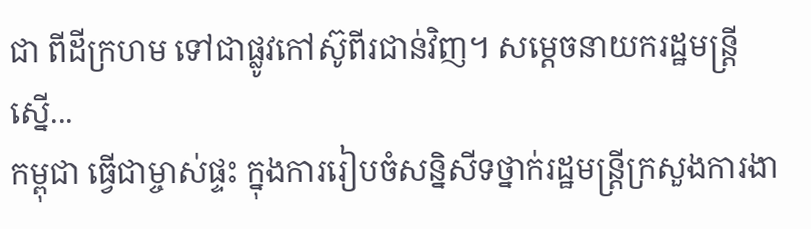ជា ពីដីក្រហម ទៅជាផ្លូវកៅស៊ូពីរជាន់វិញ។ សម្តេចនាយករដ្ឋមន្រ្តី ស្នើ...
កម្ពុជា ធ្វើជាម្ចាស់ផ្ទះ ក្នុងការរៀបចំសន្និសីទថ្នាក់រដ្ឋមន្រ្តីក្រសួងការងា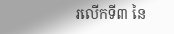រលើកទី៣ នៃ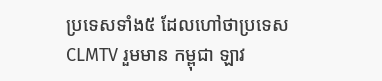ប្រទេសទាំង៥ ដែលហៅថាប្រទេស CLMTV រួមមាន កម្ពុជា ឡាវ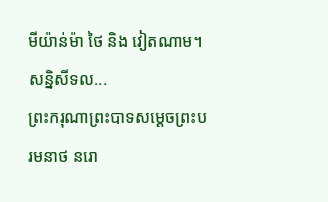មីយ៉ាន់ម៉ា ថៃ និង វៀតណាម។ សន្និសីទល...
ព្រះករុណាព្រះបាទសម្ដេចព្រះបរមនាថ នរោ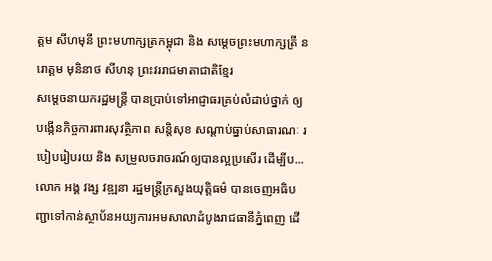ត្ដម សីហមុនី ព្រះមហាក្សត្រកម្ពុជា និង សម្ដេចព្រះមហាក្សត្រី នរោត្ដម មុនិនាថ សីហនុ ព្រះវររាជមាតាជាតិខ្មែរ
សម្តេចនាយករដ្ឋមន្រ្តី បានប្រាប់ទៅអាជ្ញាធរគ្រប់លំដាប់ថ្នាក់ ឲ្យបង្កើនកិច្ចការពារសុវត្ថិភាព សន្តិសុខ សណ្តាប់ធ្នាប់សាធារណៈ របៀបរៀបរយ និង សម្រួលចរាចរណ៍ឲ្យបានល្អប្រសើរ ដើម្បីប...
លោក អង្គ វង្ស វឌ្ឍនា រដ្ឋមន្រ្តីក្រសួងយុត្តិធម៌ បានចេញអធិបញ្ជាទៅកាន់ស្ថាប័នអយ្យការអមសាលាដំបូងរាជធានីភ្នំពេញ ដើ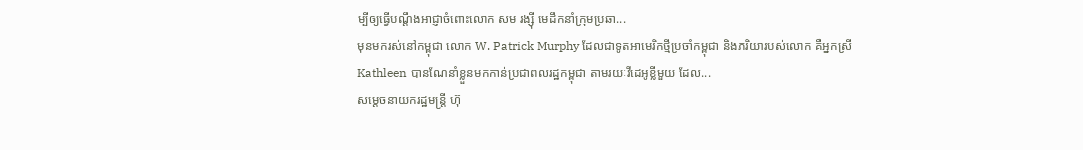ម្បីឲ្យធ្វើបណ្តឹងអាជ្ញាចំពោះលោក សម រង្ស៊ី មេដឹកនាំក្រុមប្រឆា...
មុនមករស់នៅកម្ពុជា លោក W. Patrick Murphy ដែលជាទូតអាមេរិកថ្មីប្រចាំកម្ពុជា និងភរិយារបស់លោក គឺអ្នកស្រី Kathleen បានណែនាំខ្លួនមកកាន់ប្រជាពលរដ្ឋកម្ពុជា តាមរយៈវីដេអូខ្លីមួយ ដែល...
សម្តេចនាយករដ្ឋមន្រ្តី ហ៊ុ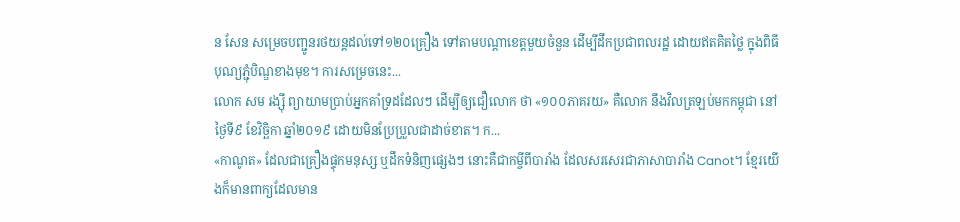ន សែន សម្រេចបញ្ជូនរថយន្តដល់ទៅ១២០គ្រឿង ទៅតាមបណ្ដាខេត្តមួយចំនួន ដើម្បីដឹកប្រជាពលរដ្ឋ ដោយឥតគិតថ្លៃ ក្នុងពិធីបុណ្យភ្ជុំបិណ្ឌខាងមុខ។ ការសម្រេចនេះ...
លោក សម រង្ស៊ី ព្យាយាមប្រាប់អ្នកគាំទ្រដដែលៗ ដើម្បីឲ្យជឿលោក ថា «១០០ភាគរយ» គឺលោក នឹងវិលត្រឡប់មកកម្ពុជា នៅថ្ងៃទី៩ ខែវិច្ឆិកា ឆ្នាំ២០១៩ ដោយមិនប្រែប្រួលជាដាច់ខាត។ ក...
«កាណូត» ដែលជាគ្រឿងផ្ទុកមនុស្ស ឬដឹកទំនិញផ្សេងៗ នោះគឺជាកម្ចីពីបារាំង ដែលសរសេរជាភាសាបារាំង Canot។ ខ្មែរយើងក៏មានពាក្យដែលមាន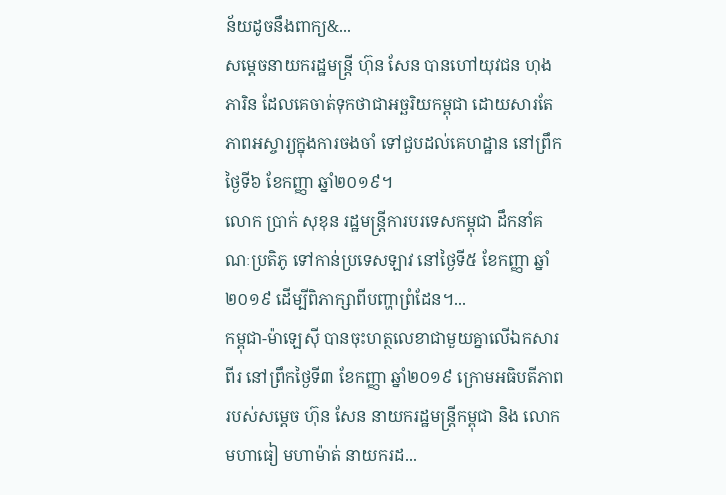ន័យដូចនឹងពាក្យ&...
សម្តេចនាយករដ្ឋមន្រ្តី ហ៊ុន សែន បានហៅយុវជន ហុង ភារិន ដែលគេចាត់ទុកថាជាអច្ឆរិយកម្ពុជា ដោយសារតែភាពអស្ចារ្យក្នុងការចងចាំ ទៅជួបដល់គេហដ្ឋាន នៅព្រឹកថ្ងៃទី៦ ខែកញ្ញា ឆ្នាំ២០១៩។
លោក ប្រាក់ សុខុន រដ្ឋមន្រ្តីការបរទេសកម្ពុជា ដឹកនាំគណៈប្រតិភូ ទៅកាន់ប្រទេសឡាវ នៅថ្ងៃទី៥ ខែកញ្ញា ឆ្នាំ២០១៩ ដើម្បីពិភាក្សាពីបញ្ហាព្រំដែន។...
កម្ពុជា-ម៉ាឡេស៊ី បានចុះហត្ថលេខាជាមួយគ្នាលើឯកសារពីរ នៅព្រឹកថ្ងៃទី៣ ខែកញ្ញា ឆ្នាំ២០១៩ ក្រោមអធិបតីភាពរបស់សម្តេច ហ៊ុន សែន នាយករដ្ឋមន្រ្តីកម្ពុជា និង លោក មហាធៀ មហាម៉ាត់ នាយករដ...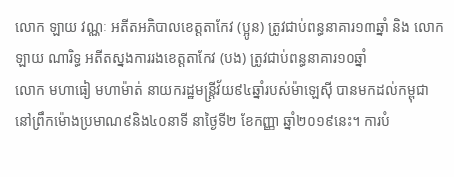លោក ឡាយ វណ្ណៈ អតីតអភិបាលខេត្តតាកែវ (ប្អូន) ត្រូវជាប់ពន្ធនាគារ១៣ឆ្នាំ និង លោក ឡាយ ណារិទ្ធ អតីតស្នងការរងខេត្តតាកែវ (បង) ត្រូវជាប់ពន្ធនាគារ១០ឆ្នាំ
លោក មហាធៀ មហាម៉ាត់ នាយករដ្ឋមន្រ្តីវ័យ៩៤ឆ្នាំរបស់ម៉ាឡេស៊ី បានមកដល់កម្ពុជា នៅព្រឹកម៉ោងប្រមាណ៩និង៤០នាទី នាថ្ងៃទី២ ខែកញ្ញា ឆ្នាំ២០១៩នេះ។ ការបំ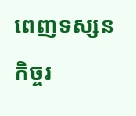ពេញទស្សនកិច្ចរ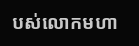បស់លោកមហា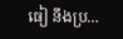ធៀ នឹងប្រ...